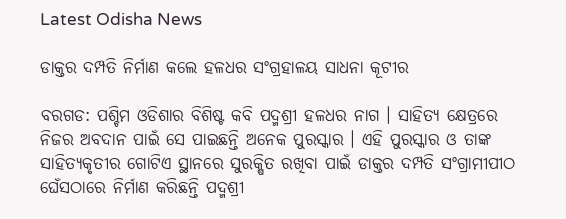Latest Odisha News

ଡାକ୍ତର ଦମ୍ପତି ନିର୍ମାଣ କଲେ ହଳଧର ସଂଗ୍ରହାଳୟ ସାଧନା କୂଟୀର

ବରଗଡ: ପଶ୍ଚିମ ଓଡିଶାର ବିଶିଷ୍ଟ କବି ପଦ୍ମଶ୍ରୀ ହଳଧର ନାଗ । ସାହିତ୍ୟ କ୍ଷେତ୍ରରେ ନିଜର ଅବଦାନ ପାଇଁ ସେ ପାଇଛନ୍ତି ଅନେକ ପୁରସ୍କାର । ଏହି ପୁରସ୍କାର ଓ ତାଙ୍କ ସାହିତ୍ୟକୃତୀର ଗୋଟିଏ ସ୍ଥାନରେ ସୁରକ୍ଷିତ ରଖିବା ପାଇଁ ଡାକ୍ତର ଦମ୍ପତି ସଂଗ୍ରାମୀପୀଠ ଘେଁସଠାରେ ନିର୍ମାଣ କରିଛନ୍ତି ପଦ୍ମଶ୍ରୀ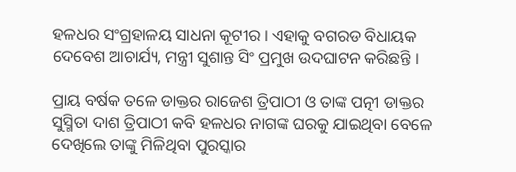ହଳଧର ସଂଗ୍ରହାଳୟ ସାଧନା କୂଟୀର । ଏହାକୁ ବଗରଡ ବିଧାୟକ ଦେବେଶ ଆଚାର୍ଯ୍ୟ, ମନ୍ତ୍ରୀ ସୁଶାନ୍ତ ସିଂ ପ୍ରମୁଖ ଉଦଘାଟନ କରିଛନ୍ତି ।

ପ୍ରାୟ ବର୍ଷକ ତଳେ ଡାକ୍ତର ରାଜେଶ ତ୍ରିପାଠୀ ଓ ତାଙ୍କ ପତ୍ନୀ ଡାକ୍ତର ସୁସ୍ମିତା ଦାଶ ତ୍ରିପାଠୀ କବି ହଳଧର ନାଗଙ୍କ ଘରକୁ ଯାଇଥିବା ବେଳେ ଦେଖିଲେ ତାଙ୍କୁ ମିଳିଥିବା ପୁରସ୍କାର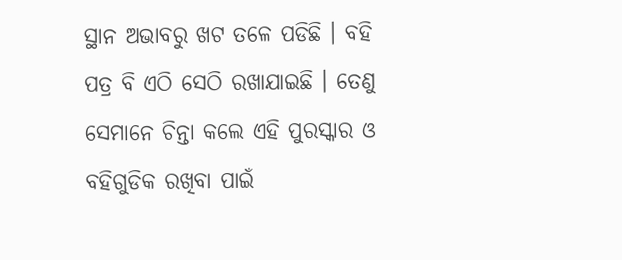ସ୍ଥାନ ଅଭାବରୁ ଖଟ ତଳେ ପଡିଛି । ବହି ପତ୍ର ବି ଏଠି ସେଠି ରଖାଯାଇଛି । ତେଣୁ ସେମାନେ ଚିନ୍ତା କଲେ ଏହି ପୁରସ୍କାର ଓ ବହିଗୁଡିକ ରଖିବା ପାଇଁ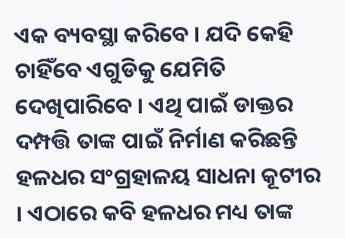ଏକ ବ୍ୟବସ୍ଥା କରିବେ । ଯଦି କେହି ଚାହିଁବେ ଏଗୁଡିକୁ ଯେମିତି ଦେଖିପାରିବେ । ଏଥି ପାଇଁ ଡାକ୍ତର ଦମ୍ପତ୍ତି ତାଙ୍କ ପାଇଁ ନିର୍ମାଣ କରିଛନ୍ତି ହଳଧର ସଂଗ୍ରହାଳୟ ସାଧନା କୂଟୀର । ଏଠାରେ କବି ହଳଧର ମଧ୍ୟ ତାଙ୍କ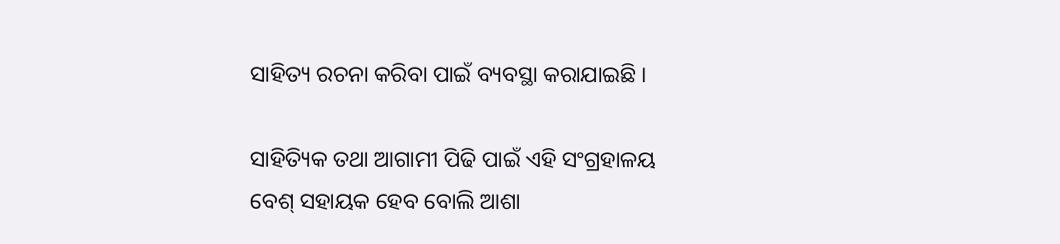ସାହିତ୍ୟ ରଚନା କରିବା ପାଇଁ ବ୍ୟବସ୍ଥା କରାଯାଇଛି ।

ସାହିତ୍ୟିକ ତଥା ଆଗାମୀ ପିଢି ପାଇଁ ଏହି ସଂଗ୍ରହାଳୟ ବେଶ୍ ସହାୟକ ହେବ ବୋଲି ଆଶା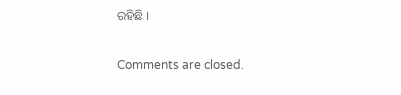ରହିଛି ।

Comments are closed.